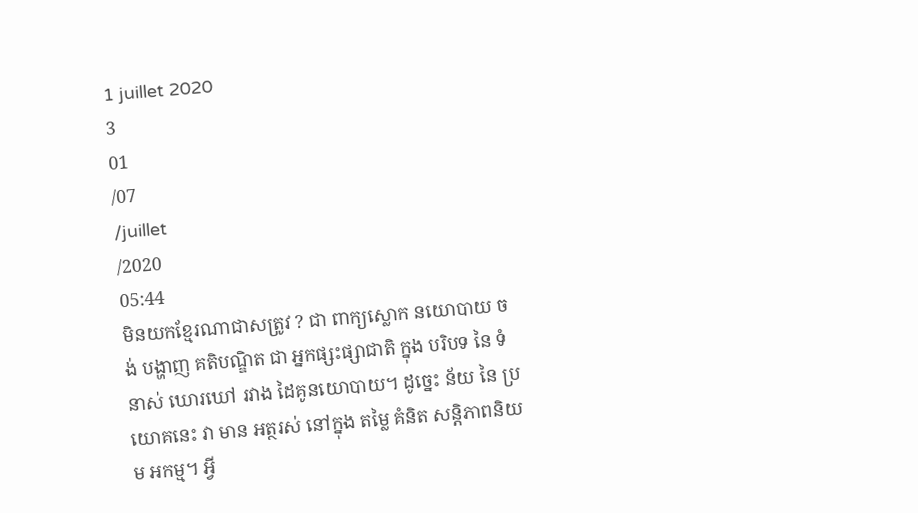1 juillet 2020
3
01
/07
/juillet
/2020
05:44
មិនយកខ្មែរណាជាសត្រូវ ? ជា ពាក្យស្លោក នយោបាយ ចង់ បង្ហាញ គតិបណ្ឌិត ជា អ្នកផ្សះផ្សាជាតិ ក្នុង បរិបទ នៃ ទំនាស់ ឃោរឃៅ រវាង ដៃគូនយោបាយ។ ដូច្នេះ ន័យ នៃ ប្រយោគនេះ វា មាន អត្ថរស់ នៅក្នុង តម្លៃ គំនិត សន្តិភាពនិយម អកម្ម។ អ្វី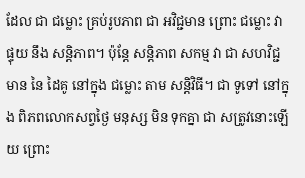ដែល ជា ជម្លោះ គ្រប់រូបភាព ជា អវិជ្ជមាន ព្រោះ ជម្លោះ វា ផ្ទុយ នឹង សន្តិភាព។ ប៉ុន្តែ សន្តិភាព សកម្ម វា ជា សហវិជ្ជមាន នៃ ដៃគូ នៅក្នុង ជម្លោះ តាម សន្តិវិធី។ ជា ទូទៅ នៅក្នុង ពិភពលោកសព្វថ្ងៃ មនុស្ស មិន ទុកគ្នា ជា សត្រូវនោះឡើយ ព្រោះ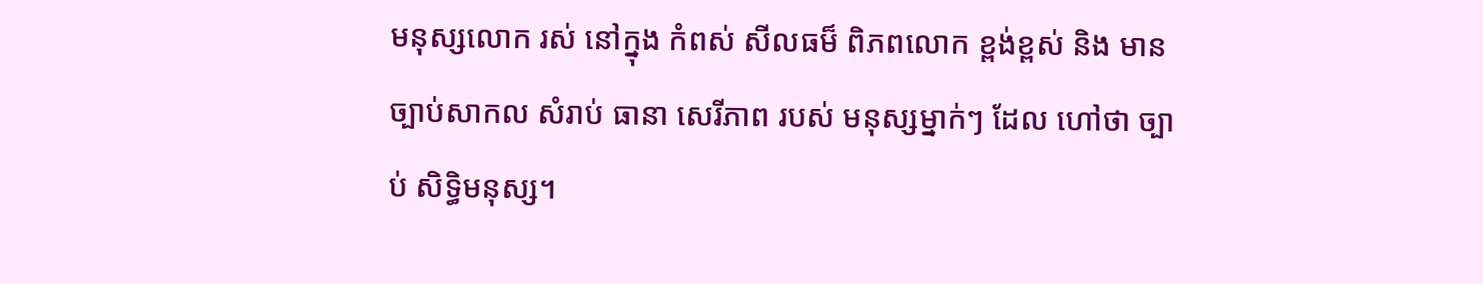មនុស្សលោក រស់ នៅក្នុង កំពស់ សីលធម៏ ពិភពលោក ខ្ពង់ខ្ពស់ និង មាន ច្បាប់សាកល សំរាប់ ធានា សេរីភាព របស់ មនុស្សម្នាក់ៗ ដែល ហៅថា ច្បាប់ សិទ្ធិមនុស្ស។